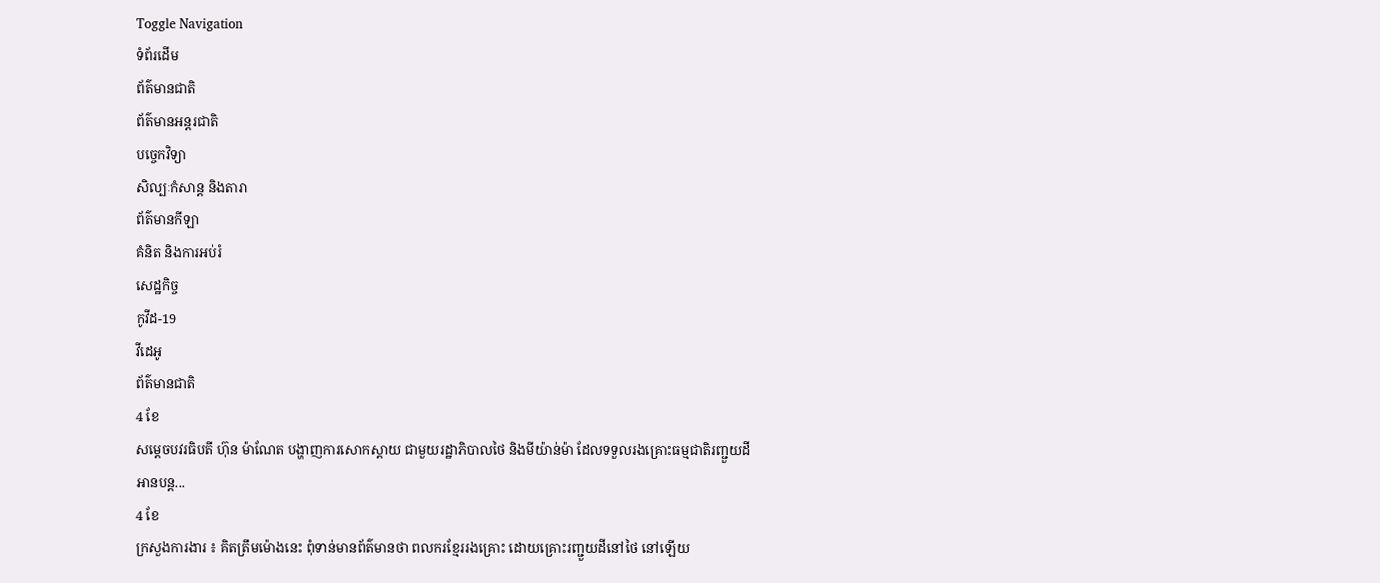Toggle Navigation
ទំព័រដើម
ព័ត៌មានជាតិ
ព័ត៌មានអន្តរជាតិ
បច្ចេកវិទ្យា
សិល្បៈកំសាន្ត និងតារា
ព័ត៌មានកីឡា
គំនិត និងការអប់រំ
សេដ្ឋកិច្ច
កូវីដ-19
វីដេអូ
ព័ត៌មានជាតិ
4 ខែ
សម្តេចបវរធិបតី ហ៊ុន ម៉ាណែត បង្ហាញការសោកស្តាយ ជាមួយរដ្ឋាភិបាលថៃ និងមីយ៉ាន់ម៉ា ដែលទទួលរងគ្រោះធម្មជាតិរញ្ជួយដី
អានបន្ត...
4 ខែ
ក្រសួងការងារ ៖ គិតត្រឹមម៉ោងនេះ ពុំទាន់មានព័ត៌មានថា ពលករខ្មែររងគ្រោះ ដោយគ្រោះរញ្ជួយដីនៅថៃ នៅឡើយ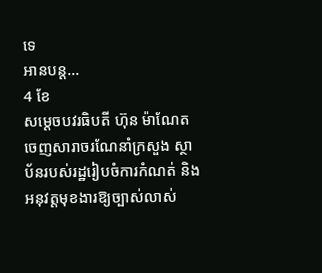ទេ
អានបន្ត...
4 ខែ
សម្តេចបវរធិបតី ហ៊ុន ម៉ាណែត ចេញសារាចរណែនាំក្រសួង ស្ថាប័នរបស់រដ្ឋរៀបចំការកំណត់ និងអនុវត្តមុខងារឱ្យច្បាស់លាស់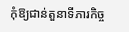កុំឱ្យជាន់តួនាទីភារកិច្ច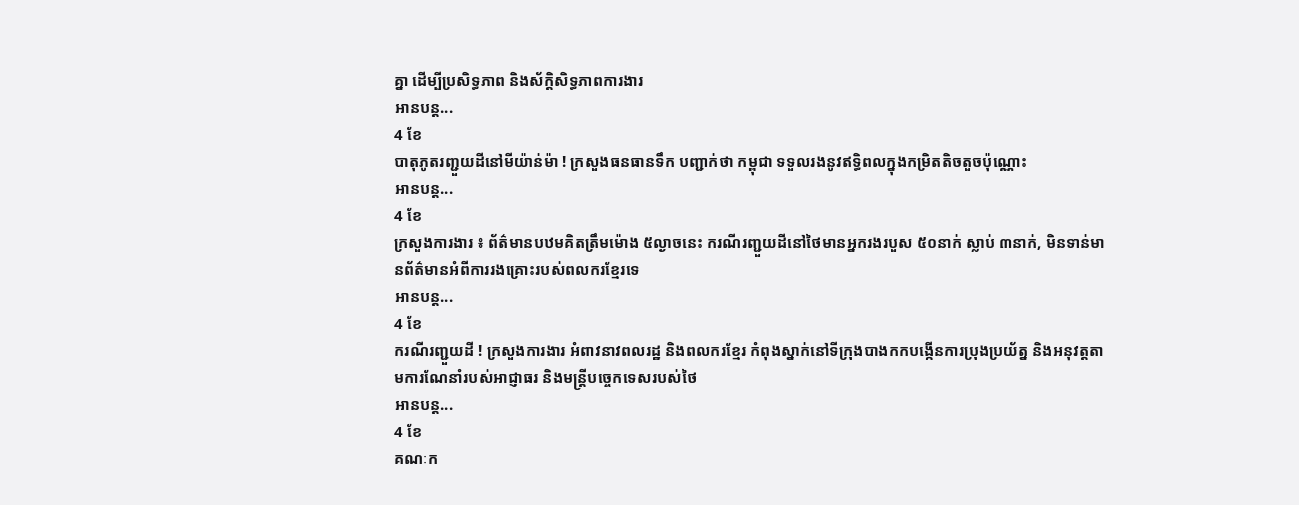គ្នា ដើម្បីប្រសិទ្ធភាព និងស័ក្តិសិទ្ធភាពការងារ
អានបន្ត...
4 ខែ
បាតុភូតរញ្ជួយដីនៅមីយ៉ាន់ម៉ា ! ក្រសួងធនធានទឹក បញ្ជាក់ថា កម្ពុជា ទទួលរងនូវឥទ្ធិពលក្នុងកម្រិតតិចតួចប៉ុណ្ណោះ
អានបន្ត...
4 ខែ
ក្រសួងការងារ ៖ ព័ត៌មានបឋមគិតត្រឹមម៉ោង ៥ល្ងាចនេះ ករណីរញ្ជួយដីនៅថៃមានអ្នករងរបួស ៥០នាក់ ស្លាប់ ៣នាក់, មិនទាន់មានព័ត៌មានអំពីការរងគ្រោះរបស់ពលករខ្មែរទេ
អានបន្ត...
4 ខែ
ករណីរញ្ជួយដី ! ក្រសួងការងារ អំពាវនាវពលរដ្ឋ និងពលករខ្មែរ កំពុងស្នាក់នៅទីក្រុងបាងកកបង្កើនការប្រុងប្រយ័ត្ន និងអនុវត្តតាមការណែនាំរបស់អាជ្ញាធរ និងមន្ត្រីបច្ចេកទេសរបស់ថៃ
អានបន្ត...
4 ខែ
គណៈក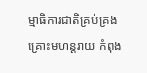ម្មាធិការជាតិគ្រប់គ្រងគ្រោះមហន្ដរាយ កំពុង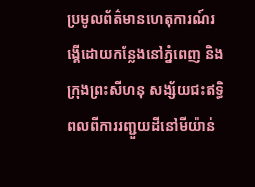ប្រមូលព័ត៌មានហេតុការណ៍រង្គើដោយកន្លែងនៅភ្នំពេញ និងក្រុងព្រះសីហនុ សង្ស័យជះឥទ្ធិពលពីការរញ្ជួយដីនៅមីយ៉ាន់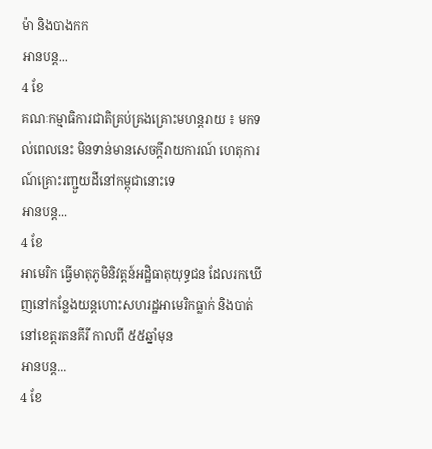ម៉ា និងបាងកក
អានបន្ត...
4 ខែ
គណៈកម្មាធិការជាតិគ្រប់គ្រងគ្រោះមហន្តរាយ ៖ មកទល់ពេលនេះ មិនទាន់មានសេចក្ដីរាយការណ៍ ហេតុការណ៍គ្រោះរញ្ជួយដីនៅកម្ពុជានោះទេ
អានបន្ត...
4 ខែ
អាមេរិក ធ្វើមាតុភូមិនិវត្តន៍អដិ្ឋធាតុយុទ្ធជន ដែលរកឃើញនៅកន្លែងយន្តហោះសហរដ្ឋអាមេរិកធ្លាក់ និងបាត់នៅខេត្តរតនគីរី កាលពី ៥៥ឆ្នាំមុន
អានបន្ត...
4 ខែ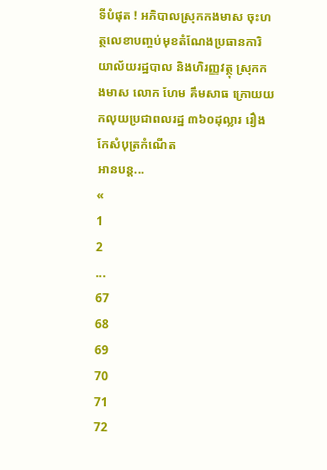ទីបំផុត ! អភិបាលស្រុកកងមាស ចុះហត្ថលេខាបញ្ចប់មុខតំណែងប្រធានការិយាល័យរដ្ឋបាល និងហិរញ្ញវត្ថុ ស្រុកកងមាស លោក ហែម គឹមសាធ ក្រោយយកលុយប្រជាពលរដ្ឋ ៣៦០ដុល្លារ រឿងកែសំបុត្រកំណើត
អានបន្ត...
«
1
2
...
67
68
69
70
71
72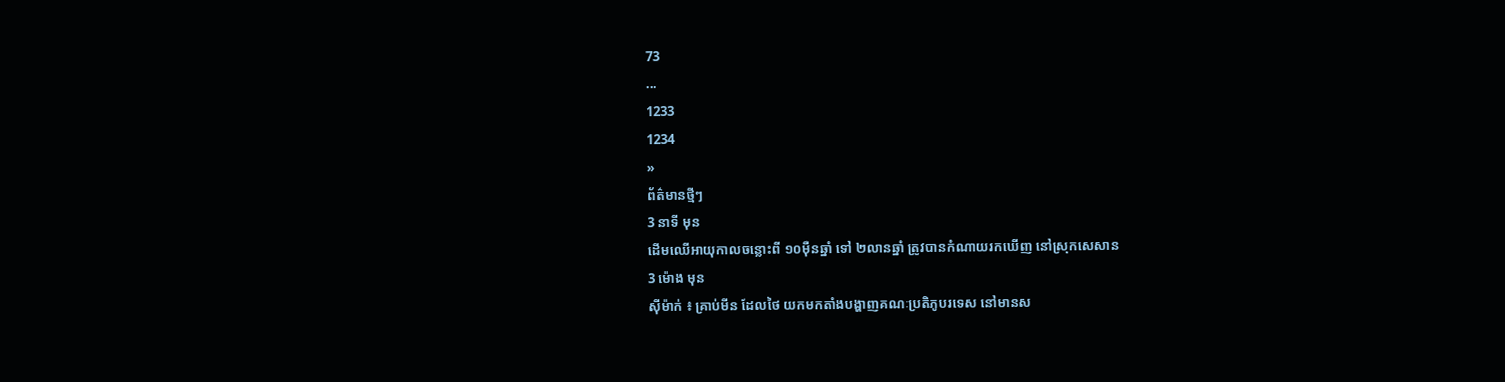73
...
1233
1234
»
ព័ត៌មានថ្មីៗ
3 នាទី មុន
ដើមឈើអាយុកាលចន្លោះពី ១០ម៉ឺនឆ្នាំ ទៅ ២លានឆ្នាំ ត្រូវបានកំណាយរកឃើញ នៅស្រុកសេសាន
3 ម៉ោង មុន
ស៊ីម៉ាក់ ៖ គ្រាប់មីន ដែលថៃ យកមកតាំងបង្ហាញគណៈប្រតិភូបរទេស នៅមានស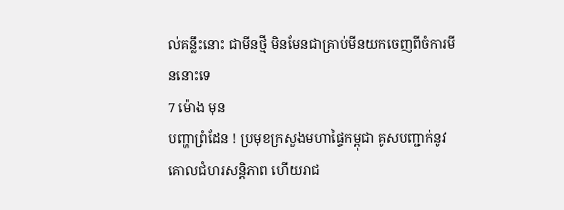ល់គន្លឹះនោះ ជាមីនថ្មី មិនមែនជាគ្រាប់មីនយកចេញពីចំការមីននោះទេ
7 ម៉ោង មុន
បញ្ហាព្រំដែន ! ប្រមុខក្រសួងមហាផ្ទៃកម្ពុជា គូសបញ្ជាក់នូវគោលជំហរសន្តិភាព ហើយរាជ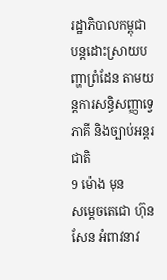រដ្ឋាភិបាលកម្ពុជា បន្តដោះស្រាយបញ្ហាព្រំដែន តាមយន្តការសន្ធិសញ្ញាទ្វេភាគី និងច្បាប់អន្តរជាតិ
9 ម៉ោង មុន
សម្តេចតេជោ ហ៊ុន សែន អំពាវនាវ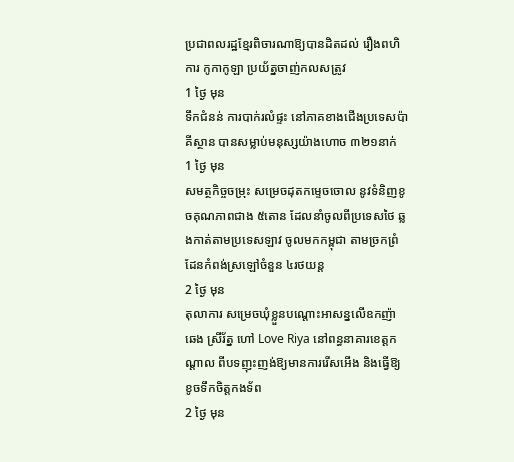ប្រជាពលរដ្ឋខ្មែរពិចារណាឱ្យបានដិតដល់ រឿងពហិការ កូកាកូឡា ប្រយ័ត្នចាញ់កលសត្រូវ
1 ថ្ងៃ មុន
ទឹកជំនន់ ការបាក់រលំផ្ទះ នៅភាគខាងជើងប្រទេសប៉ាគីស្ថាន បានសម្លាប់មនុស្សយ៉ាងហោច ៣២១នាក់
1 ថ្ងៃ មុន
សមត្ថកិច្ចចម្រុះ សម្រេចដុតកម្ទេចចោល នូវទំនិញខូចគុណភាពជាង ៥តោន ដែលនាំចូលពីប្រទេសថៃ ឆ្លងកាត់តាមប្រទេសឡាវ ចូលមកកម្ពុជា តាមច្រកព្រំដែនកំពង់ស្រឡៅចំនួន ៤រថយន្ត
2 ថ្ងៃ មុន
តុលាការ សម្រេចឃុំខ្លួនបណ្តោះអាសន្នលើឧកញ៉ា ឆេង ស្រីរ័ត្ន ហៅ Love Riya នៅពន្ធនាគារខេត្តកណ្តាល ពីបទញុះញង់ឱ្យមានការរើសអើង និងធ្វើឱ្យខូចទឹកចិត្តកងទ័ព
2 ថ្ងៃ មុន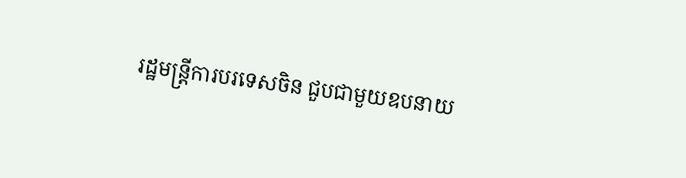រដ្ឋមន្ត្រីការបរទេសចិន ជួបជាមួយឧបនាយ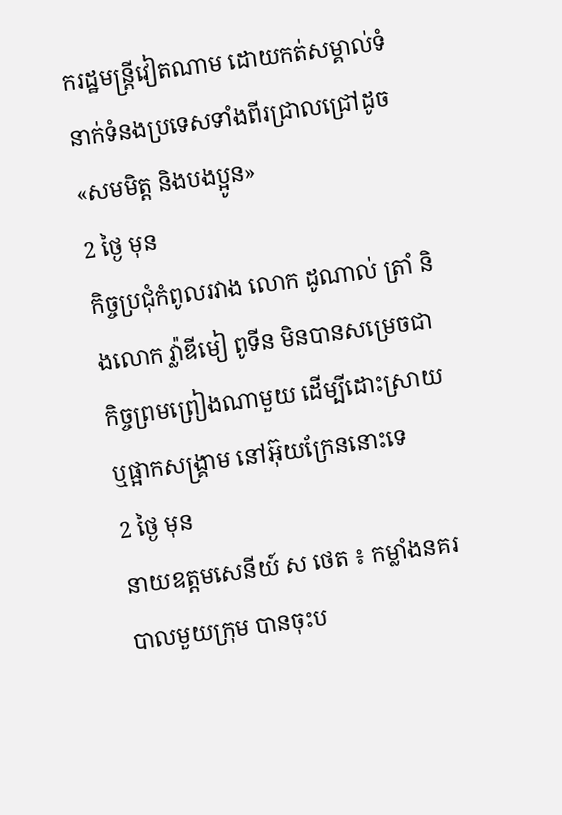ករដ្ឋមន្ត្រីវៀតណាម ដោយកត់សម្គាល់ទំនាក់ទំនងប្រទេសទាំងពីរជ្រាលជ្រៅដូច «សមមិត្ត និងបងប្អូន»
2 ថ្ងៃ មុន
កិច្ចប្រជុំកំពូលរវាង លោក ដូណាល់ ត្រាំ និងលោក វ្ល៉ាឌីមៀ ពូទីន មិនបានសម្រេចជាកិច្ចព្រមព្រៀងណាមួយ ដើម្បីដោះស្រាយ ឬផ្អាកសង្គ្រាម នៅអ៊ុយក្រែននោះទេ
2 ថ្ងៃ មុន
នាយឧត្តមសេនីយ៍ ស ថេត ៖ កម្លាំងនគរបាលមួយក្រុម បានចុះប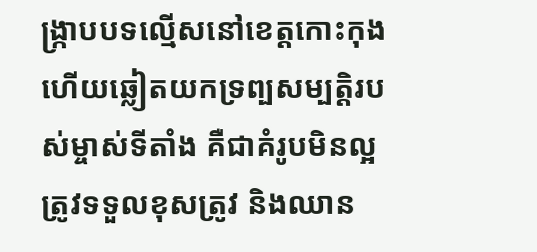ង្ក្រាបបទល្មើសនៅខេត្តកោះកុង ហើយឆ្លៀតយកទ្រព្បសម្បត្តិរបស់ម្ចាស់ទីតាំង គឺជាគំរូបមិនល្អ ត្រូវទទួលខុសត្រូវ និងឈាន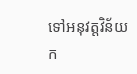ទៅអនុវត្តវិន័យក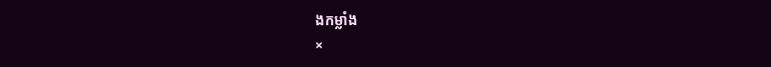ងកម្លាំង
×